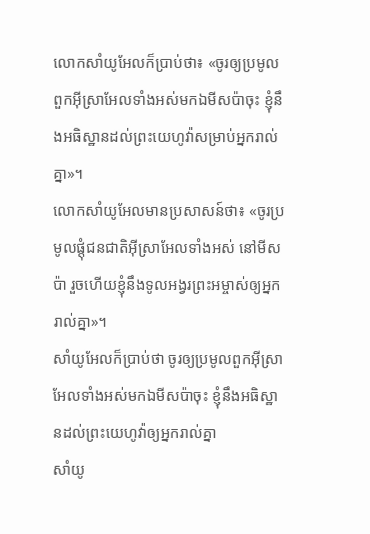លោកសាំយូអែលក៏ប្រាប់ថា៖ «ចូរឲ្យប្រមូលពួកអ៊ីស្រាអែលទាំងអស់មកឯមីសប៉ាចុះ ខ្ញុំនឹងអធិស្ឋានដល់ព្រះយេហូវ៉ាសម្រាប់អ្នករាល់គ្នា»។
លោកសាំយូអែលមានប្រសាសន៍ថា៖ «ចូរប្រមូលផ្ដុំជនជាតិអ៊ីស្រាអែលទាំងអស់ នៅមីសប៉ា រួចហើយខ្ញុំនឹងទូលអង្វរព្រះអម្ចាស់ឲ្យអ្នករាល់គ្នា»។
សាំយូអែលក៏ប្រាប់ថា ចូរឲ្យប្រមូលពួកអ៊ីស្រាអែលទាំងអស់មកឯមីសប៉ាចុះ ខ្ញុំនឹងអធិស្ឋានដល់ព្រះយេហូវ៉ាឲ្យអ្នករាល់គ្នា
សាំយូ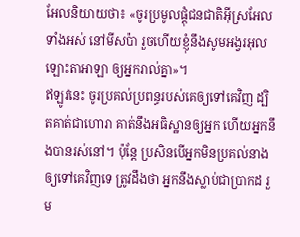អែលនិយាយថា៖ «ចូរប្រមូលផ្តុំជនជាតិអ៊ីស្រអែលទាំងអស់ នៅមីសប៉ា រួចហើយខ្ញុំនឹងសូមអង្វរអុលឡោះតាអាឡា ឲ្យអ្នករាល់គ្នា»។
ឥឡូវនេះ ចូរប្រគល់ប្រពន្ធរបស់គេឲ្យទៅគេវិញ ដ្បិតគាត់ជាហោរា គាត់នឹងអធិស្ឋានឲ្យអ្នក ហើយអ្នកនឹងបានរស់នៅ។ ប៉ុន្ដែ ប្រសិនបើអ្នកមិនប្រគល់នាងឲ្យទៅគេវិញទេ ត្រូវដឹងថា អ្នកនឹងស្លាប់ជាប្រាកដ រួម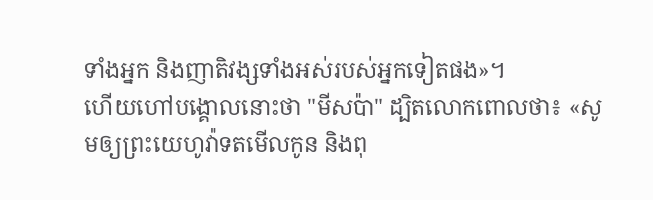ទាំងអ្នក និងញាតិវង្សទាំងអស់របស់អ្នកទៀតផង»។
ហើយហៅបង្គោលនោះថា "មីសប៉ា" ដ្បិតលោកពោលថា៖ «សូមឲ្យព្រះយេហូវ៉ាទតមើលកូន និងពុ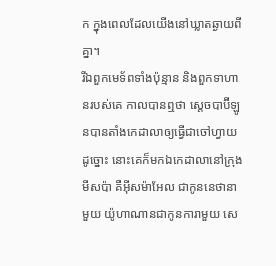ក ក្នុងពេលដែលយើងនៅឃ្លាតឆ្ងាយពីគ្នា។
រីឯពួកមេទ័ពទាំងប៉ុន្មាន និងពួកទាហានរបស់គេ កាលបានឮថា ស្តេចបាប៊ីឡូនបានតាំងកេដាលាឲ្យធ្វើជាចៅហ្វាយដូច្នោះ នោះគេក៏មកឯកេដាលានៅក្រុងមីសប៉ា គឺអ៊ីសម៉ាអែល ជាកូននេថានាមួយ យ៉ូហាណានជាកូនការាមួយ សេ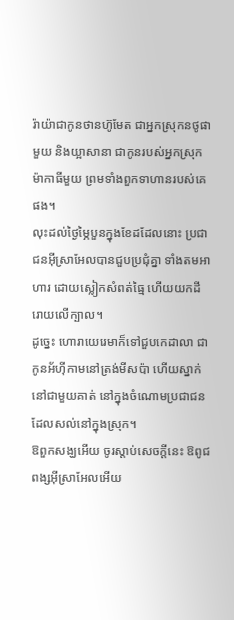រ៉ាយ៉ាជាកូនថានហ៊ូមែត ជាអ្នកស្រុកនថូផាមួយ និងយ្អាសានា ជាកូនរបស់អ្នកស្រុកម៉ាកាធីមួយ ព្រមទាំងពួកទាហានរបស់គេផង។
លុះដល់ថ្ងៃម្ភៃបួនក្នុងខែដដែលនោះ ប្រជាជនអ៊ីស្រាអែលបានជួបប្រជុំគ្នា ទាំងតមអាហារ ដោយស្លៀកសំពត់ធ្មៃ ហើយយកដីរោយលើក្បាល។
ដូច្នេះ ហោរាយេរេមាក៏ទៅជួបកេដាលា ជាកូនអ័ហ៊ីកាមនៅត្រង់មីសប៉ា ហើយស្នាក់នៅជាមួយគាត់ នៅក្នុងចំណោមប្រជាជនដែលសល់នៅក្នុងស្រុក។
ឱពួកសង្ឃអើយ ចូរស្តាប់សេចក្ដីនេះ ឱពូជពង្សអ៊ីស្រាអែលអើយ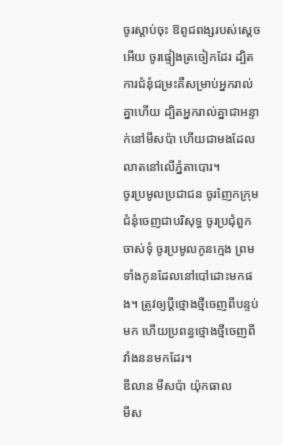ចូរស្តាប់ចុះ ឱពូជពង្សរបស់ស្តេចអើយ ចូរផ្ទៀងត្រចៀកដែរ ដ្បិតការជំនុំជម្រះគឺសម្រាប់អ្នករាល់គ្នាហើយ ដ្បិតអ្នករាល់គ្នាជាអន្ទាក់នៅមីសប៉ា ហើយជាមងដែលលាតនៅលើភ្នំតាបោរ។
ចូរប្រមូលប្រជាជន ចូរញែកក្រុមជំនុំចេញជាបរិសុទ្ធ ចូរប្រជុំពួកចាស់ទុំ ចូរប្រមូលកូនក្មេង ព្រមទាំងកូនដែលនៅបៅដោះមកផង។ ត្រូវឲ្យប្តីថ្មោងថ្មីចេញពីបន្ទប់មក ហើយប្រពន្ធថ្មោងថ្មីចេញពីវាំងននមកដែរ។
ឌីលាន មីសប៉ា យ៉ុកធាល
មីស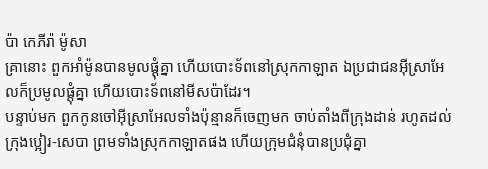ប៉ា កេភីរ៉ា ម៉ូសា
គ្រានោះ ពួកអាំម៉ូនបានមូលផ្ដុំគ្នា ហើយបោះទ័ពនៅស្រុកកាឡាត ឯប្រជាជនអ៊ីស្រាអែលក៏ប្រមូលផ្ដុំគ្នា ហើយបោះទ័ពនៅមីសប៉ាដែរ។
បន្ទាប់មក ពួកកូនចៅអ៊ីស្រាអែលទាំងប៉ុន្មានក៏ចេញមក ចាប់តាំងពីក្រុងដាន់ រហូតដល់ក្រុងប្អៀរ-សេបា ព្រមទាំងស្រុកកាឡាតផង ហើយក្រុមជំនុំបានប្រជុំគ្នា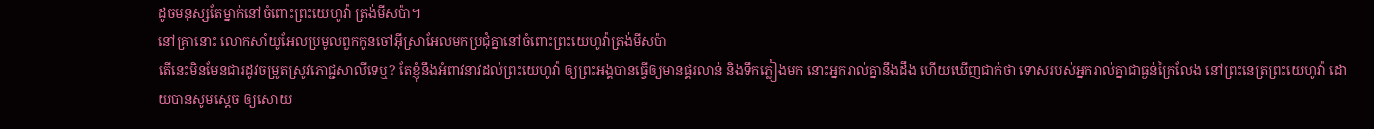ដូចមនុស្សតែម្នាក់នៅចំពោះព្រះយេហូវ៉ា ត្រង់មីសប៉ា។
នៅគ្រានោះ លោកសាំយូអែលប្រមូលពួកកូនចៅអ៊ីស្រាអែលមកប្រជុំគ្នានៅចំពោះព្រះយេហូវ៉ាត្រង់មីសប៉ា
តើនេះមិនមែនជារដូវចម្រូតស្រូវភោជ្ជសាលីទេឬ? តែខ្ញុំនឹងអំពាវនាវដល់ព្រះយេហូវ៉ា ឲ្យព្រះអង្គបានធ្វើឲ្យមានផ្គរលាន់ និងទឹកភ្លៀងមក នោះអ្នករាល់គ្នានឹងដឹង ហើយឃើញជាក់ថា ទោសរបស់អ្នករាល់គ្នាជាធ្ងន់ក្រៃលែង នៅព្រះនេត្រព្រះយេហូវ៉ា ដោយបានសូមស្តេច ឲ្យសោយ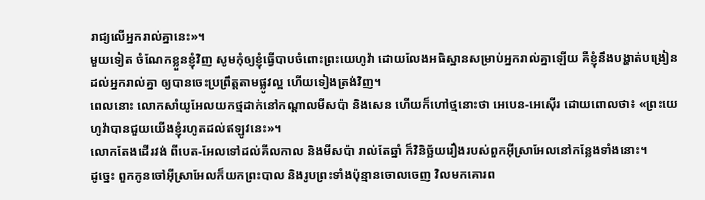រាជ្យលើអ្នករាល់គ្នានេះ»។
មួយទៀត ចំណែកខ្លួនខ្ញុំវិញ សូមកុំឲ្យខ្ញុំធ្វើបាបចំពោះព្រះយេហូវ៉ា ដោយលែងអធិស្ឋានសម្រាប់អ្នករាល់គ្នាឡើយ គឺខ្ញុំនឹងបង្ហាត់បង្រៀនដល់អ្នករាល់គ្នា ឲ្យបានចេះប្រព្រឹត្តតាមផ្លូវល្អ ហើយទៀងត្រង់វិញ។
ពេលនោះ លោកសាំយូអែលយកថ្មដាក់នៅកណ្ដាលមីសប៉ា និងសេន ហើយក៏ហៅថ្មនោះថា អេបេន-អេស៊ើរ ដោយពោលថា៖ «ព្រះយេហូវ៉ាបានជួយយើងខ្ញុំរហូតដល់ឥឡូវនេះ»។
លោកតែងដើរវង់ ពីបេត-អែលទៅដល់គីលកាល និងមីសប៉ា រាល់តែឆ្នាំ ក៏វិនិច្ឆ័យរឿងរបស់ពួកអ៊ីស្រាអែលនៅកន្លែងទាំងនោះ។
ដូច្នេះ ពួកកូនចៅអ៊ីស្រាអែលក៏យកព្រះបាល និងរូបព្រះទាំងប៉ុន្មានចោលចេញ វិលមកគោរព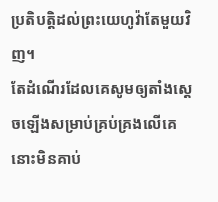ប្រតិបត្តិដល់ព្រះយេហូវ៉ាតែមួយវិញ។
តែដំណើរដែលគេសូមឲ្យតាំងស្តេចឡើងសម្រាប់គ្រប់គ្រងលើគេ នោះមិនគាប់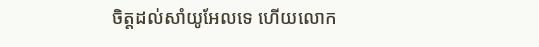ចិត្តដល់សាំយូអែលទេ ហើយលោក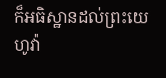ក៏អធិស្ឋានដល់ព្រះយេហូវ៉ា